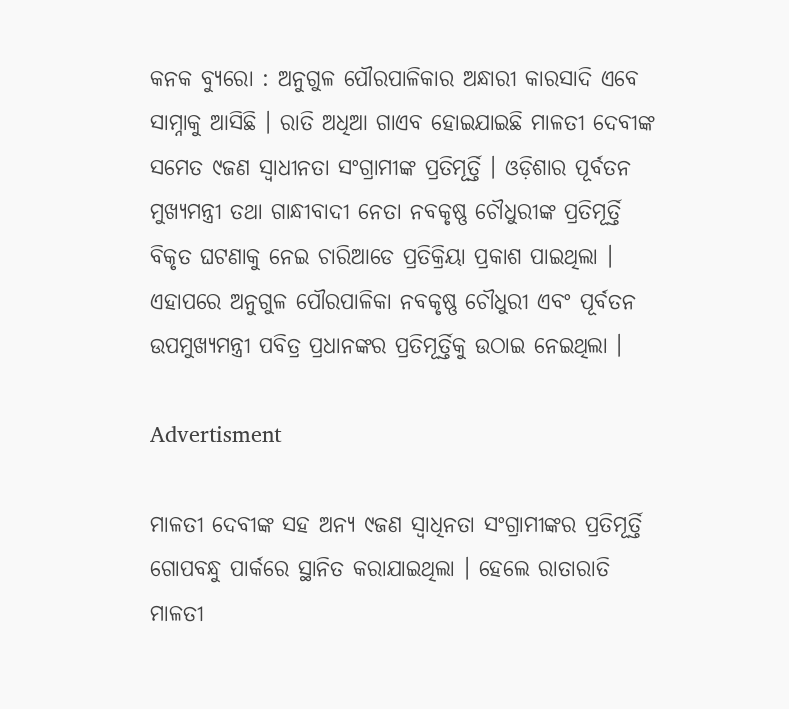କନକ ବ୍ୟୁରୋ : ଅନୁଗୁଳ ପୌରପାଳିକାର ଅନ୍ଧାରୀ କାରସାଦି ଏବେ ସାମ୍ନାକୁ ଆସିଛି । ରାତି ଅଧିଆ ଗାଏବ ହୋଇଯାଇଛି ମାଳତୀ ଦେବୀଙ୍କ ସମେତ ୯ଜଣ ସ୍ୱାଧୀନତା ସଂଗ୍ରାମୀଙ୍କ ପ୍ରତିମୂର୍ତ୍ତି । ଓଡ଼ିଶାର ପୂର୍ବତନ ମୁଖ୍ୟମନ୍ତ୍ରୀ ତଥା ଗାନ୍ଧୀବାଦୀ ନେତା ନବକୃଷ୍ଣ ଚୌଧୁରୀଙ୍କ ପ୍ରତିମୂର୍ତ୍ତି ବିକୃତ ଘଟଣାକୁ ନେଇ ଚାରିଆଡେ ପ୍ରତିକ୍ରିୟା ପ୍ରକାଶ ପାଇଥିଲା । ଏହାପରେ ଅନୁଗୁଳ ପୌରପାଳିକା ନବକୃଷ୍ଣ ଚୌଧୁରୀ ଏବଂ ପୂର୍ବତନ ଉପମୁଖ୍ୟମନ୍ତ୍ରୀ ପବିତ୍ର ପ୍ରଧାନଙ୍କର ପ୍ରତିମୂର୍ତ୍ତିକୁ ଉଠାଇ ନେଇଥିଲା ।

Advertisment

ମାଳତୀ ଦେବୀଙ୍କ ସହ ଅନ୍ୟ ୯ଜଣ ସ୍ୱାଧିନତା ସଂଗ୍ରାମୀଙ୍କର ପ୍ରତିମୂର୍ତ୍ତି ଗୋପବନ୍ଧୁ ପାର୍କରେ ସ୍ଥାନିତ କରାଯାଇଥିଲା । ହେଲେ ରାତାରାତି ମାଳତୀ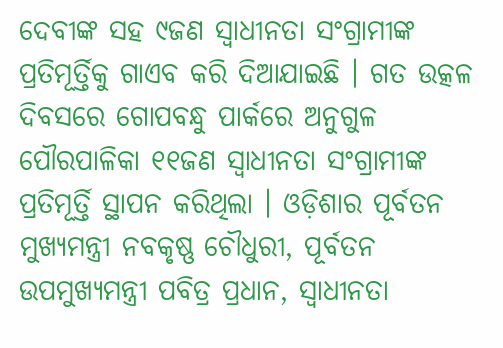ଦେବୀଙ୍କ ସହ ୯ଜଣ ସ୍ୱାଧୀନତା ସଂଗ୍ରାମୀଙ୍କ ପ୍ରତିମୂର୍ତ୍ତିକୁ ଗାଏବ କରି ଦିଆଯାଇଛି । ଗତ ଉତ୍କଳ ଦିବସରେ ଗୋପବନ୍ଧୁ ପାର୍କରେ ଅନୁଗୁଳ ପୌରପାଳିକା ୧୧ଜଣ ସ୍ୱାଧୀନତା ସଂଗ୍ରାମୀଙ୍କ ପ୍ରତିମୂର୍ତ୍ତି ସ୍ଥାପନ କରିଥିଲା । ଓଡ଼ିଶାର ପୂର୍ବତନ ମୁଖ୍ୟମନ୍ତ୍ରୀ ନବକୃଷ୍ଣ ଚୌଧୁରୀ, ପୂର୍ବତନ ଉପମୁଖ୍ୟମନ୍ତ୍ରୀ ପବିତ୍ର ପ୍ରଧାନ, ସ୍ୱାଧୀନତା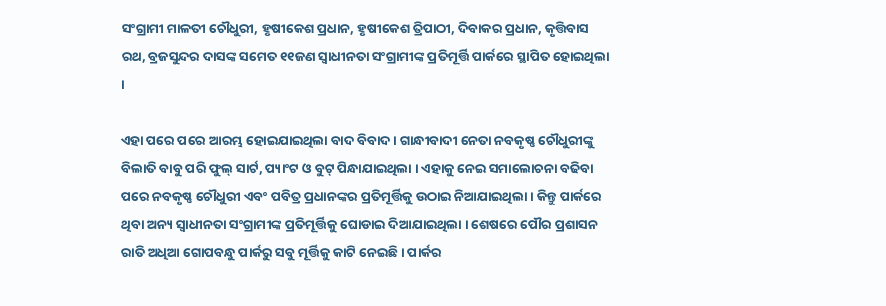ସଂଗ୍ରାମୀ ମାଳତୀ ଚୌଧୁରୀ, ହୃଷୀକେଶ ପ୍ରଧାନ, ହୃଷୀକେଶ ତ୍ରିପାଠୀ, ଦିବାକର ପ୍ରଧାନ, କୃତ୍ତିବାସ ରଥ, ବ୍ରଜସୁନ୍ଦର ଦାସଙ୍କ ସମେତ ୧୧ଜଣ ସ୍ୱାଧୀନତା ସଂଗ୍ରାମୀଙ୍କ ପ୍ରତିମୂର୍ତ୍ତି ପାର୍କରେ ସ୍ଥାପିତ ହୋଇଥିଲା ।

ଏହା ପରେ ପରେ ଆରମ୍ଭ ହୋଇଯାଇଥିଲା ବାଦ ବିବାଦ । ଗାନ୍ଧୀବାଦୀ ନେତା ନବକୃଷ୍ଣ ଚୌଧୁରୀଙ୍କୁ ବିଲାତି ବାବୁ ପରି ଫୁଲ୍ ସାର୍ଟ, ପ୍ୟାଂଟ ଓ ବୁଟ୍ ପିନ୍ଧାଯାଇଥିଲା । ଏହାକୁ ନେଇ ସମାଲୋଚନା ବଢିବା ପରେ ନବକୃଷ୍ଣ ଚୌଧୁରୀ ଏବଂ ପବିତ୍ର ପ୍ରଧାନଙ୍କର ପ୍ରତିମୂର୍ତ୍ତିକୁ ଉଠାଇ ନିଆଯାଇଥିଲା । କିନ୍ତୁ ପାର୍କରେ ଥିବା ଅନ୍ୟ ସ୍ୱାଧୀନତା ସଂଗ୍ରାମୀଙ୍କ ପ୍ରତିମୂର୍ତ୍ତିକୁ ଘୋଡାଇ ଦିଆଯାଇଥିଲା । ଶେଷରେ ପୌର ପ୍ରଶାସନ ରାତି ଅଧିଆ ଗୋପବନ୍ଧୁ ପାର୍କରୁ ସବୁ ମୂର୍ତ୍ତିକୁ କାଟି ନେଇଛି । ପାର୍କର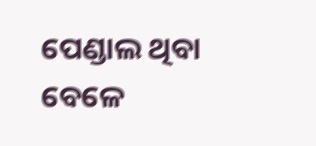ପେଣ୍ଡାଲ ଥିବା ବେଳେ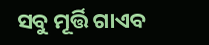ସବୁ ମୂର୍ତ୍ତି ଗାଏବ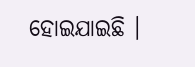ହୋଇଯାଇଛି ।